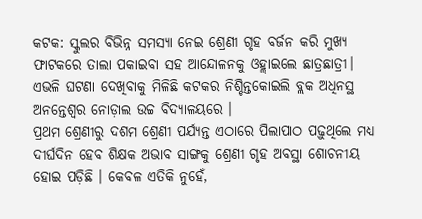କଟକ: ସ୍କୁଲର ବିଭିନ୍ନ ସମସ୍ୟା ନେଇ ଶ୍ରେଣୀ ଗୃହ ବର୍ଜନ କରି ମୁଖ୍ୟ ଫାଟକରେ ତାଲା ପକାଇବା ସହ ଆନ୍ଦୋଳନକୁ ଓହ୍ଲାଇଲେ ଛାତ୍ରଛାତ୍ରୀ। ଏଭଳି ଘଟଣା ଦେଖିବାକୁ ମିଳିଛି କଟକର ନିଶ୍ଚିନ୍ତକୋଇଲି ବ୍ଲକ ଅଧିନସ୍ଥ ଅନନ୍ତେଶ୍ବର ନୋଡ଼ାଲ ଉଚ୍ଚ ବିଦ୍ୟାଳୟରେ ।
ପ୍ରଥମ ଶ୍ରେଣୀରୁ ଦଶମ ଶ୍ରେଣୀ ପର୍ଯ୍ୟନ୍ତ ଏଠାରେ ପିଲାପାଠ ପଢ଼ୁଥିଲେ ମଧ୍ୟ ଦୀର୍ଘଦିନ ହେବ ଶିକ୍ଷକ ଅଭାବ ସାଙ୍ଗକୁ ଶ୍ରେଣୀ ଗୃହ ଅବସ୍ଥା ଶୋଚନୀୟ ହୋଇ ପଡ଼ିଛି । କେବଳ ଏତିକି ନୁହେଁ,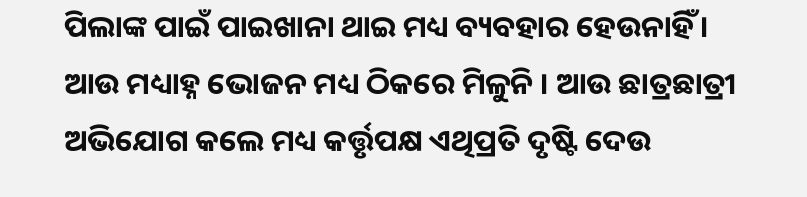ପିଲାଙ୍କ ପାଇଁ ପାଇଖାନା ଥାଇ ମଧ୍ୟ ବ୍ୟବହାର ହେଉନାହିଁ । ଆଉ ମଧ୍ୟାହ୍ନ ଭୋଜନ ମଧ୍ୟ ଠିକରେ ମିଳୁନି । ଆଉ ଛାତ୍ରଛାତ୍ରୀ ଅଭିଯୋଗ କଲେ ମଧ୍ୟ କର୍ତ୍ତୃପକ୍ଷ ଏଥିପ୍ରତି ଦୃଷ୍ଟି ଦେଉ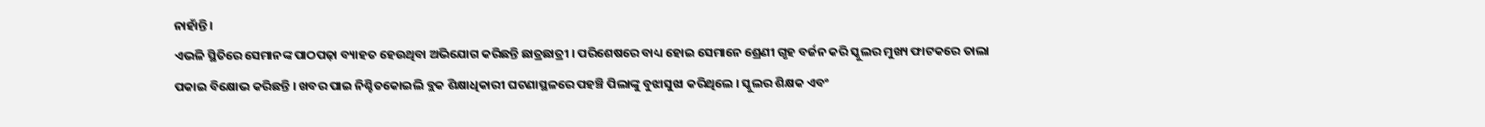ନାହାଁନ୍ତି।
ଏଭଳି ସ୍ଥିତିରେ ସେମାନଙ୍କ ପାଠପଢ଼ା ବ୍ୟାହତ ହେଉଥିବା ଅଭିଯୋଗ କରିଛନ୍ତି ଛାତ୍ରଛାତ୍ରୀ । ପରିଶେଷରେ ବାଧ୍ୟ ହୋଇ ସେମାନେ ଶ୍ରେଣୀ ଗୃହ ବର୍ଜନ କରି ସ୍କୁଲର ମୁଖ୍ୟ ଫାଟକରେ ତାଲା ପକାଇ ବିକ୍ଷୋଭ କରିଛନ୍ତି । ଖବର ପାଇ ନିଶ୍ଚିତକୋଇଲି ବ୍ଲକ ଶିକ୍ଷାଧିକାରୀ ଘଟଣାସ୍ଥଳରେ ପହଞ୍ଚି ପିଲାଙ୍କୁ ବୁଝାସୁଝା କରିଥିଲେ । ସ୍କୁଲର ଶିକ୍ଷକ ଏବଂ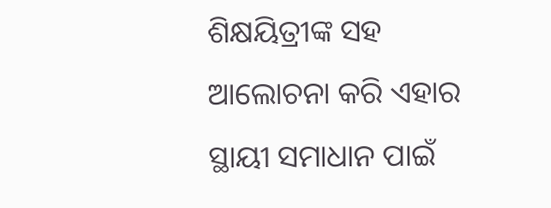ଶିକ୍ଷୟିତ୍ରୀଙ୍କ ସହ ଆଲୋଚନା କରି ଏହାର ସ୍ଥାୟୀ ସମାଧାନ ପାଇଁ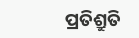ପ୍ରତିଶ୍ରୁତି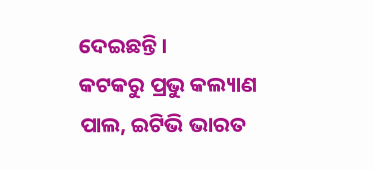ଦେଇଛନ୍ତି।
କଟକରୁ ପ୍ରଭୁ କଲ୍ୟାଣ ପାଲ, ଇଟିଭି ଭାରତ